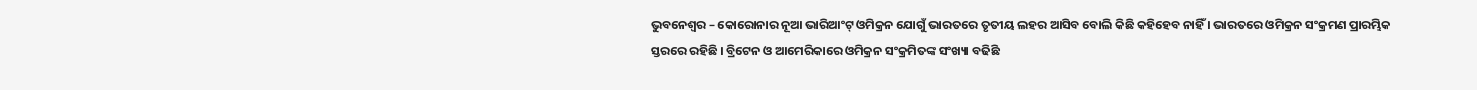ଭୁବନେଶ୍ୱର – କୋରୋନାର ନୂଆ ଭାରିଆଂଟ୍ ଓମିକ୍ରନ ଯୋଗୁଁ ଭାରତରେ ତୃତୀୟ ଲହର ଆସିବ ବୋଲି କିଛି କହିହେବ ନାହିଁ । ଭାରତରେ ଓମିକ୍ରନ ସଂକ୍ରମଣ ପ୍ରାରମ୍ଭିକ ସ୍ତରରେ ରହିଛି । ବ୍ରିଟେନ ଓ ଆମେରିକାରେ ଓମିକ୍ରନ ସଂକ୍ରମିତଙ୍କ ସଂଖ୍ୟା ବଢିଛି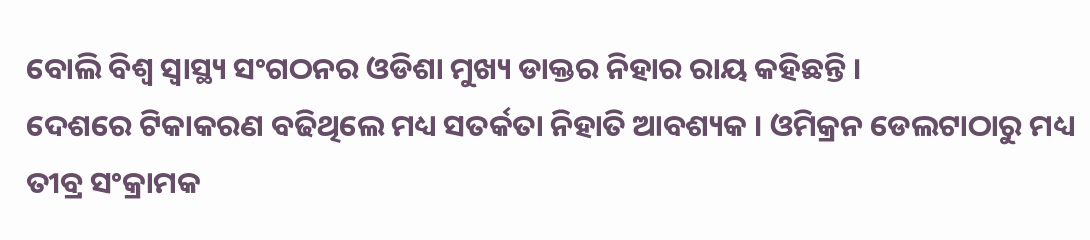ବୋଲି ବିଶ୍ୱ ସ୍ୱାସ୍ଥ୍ୟ ସଂଗଠନର ଓଡିଶା ମୁଖ୍ୟ ଡାକ୍ତର ନିହାର ରାୟ କହିଛନ୍ତି ।
ଦେଶରେ ଟିକାକରଣ ବଢିଥିଲେ ମଧ୍ୟ ସତର୍କତା ନିହାତି ଆବଶ୍ୟକ । ଓମିକ୍ରନ ଡେଲଟାଠାରୁ ମଧ୍ୟ ତୀବ୍ର ସଂକ୍ରାମକ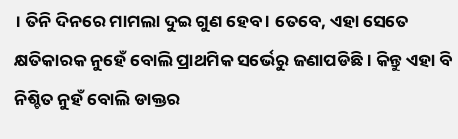। ତିନି ଦିନରେ ମାମଲା ଦୁଇ ଗୁଣ ହେବ । ତେବେ, ଏହା ସେତେ କ୍ଷତିକାରକ ନୁହେଁ ବୋଲି ପ୍ରାଥମିକ ସର୍ଭେରୁ ଜଣାପଡିଛି । କିନ୍ତୁ ଏହା ବି ନିଶ୍ଚିତ ନୁହଁ ବୋଲି ଡାକ୍ତର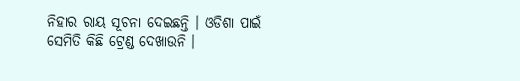ନିହାର ରାୟ ସୂଚନା ଦେଇଛନ୍ତି । ଓଡିଶା ପାଇଁ ସେମିତି କିଛି ଟ୍ରେଣ୍ଡ ଦେଖାଉନି ।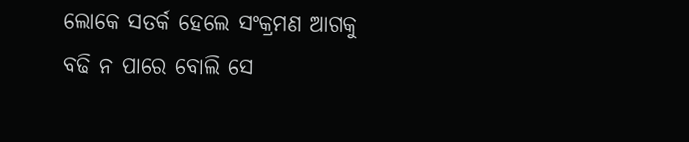ଲୋକେ ସତର୍କ ହେଲେ ସଂକ୍ରମଣ ଆଗକୁ ବଢି ନ ପାରେ ବୋଲି ସେ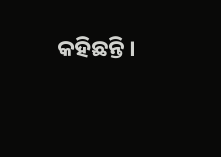କହିଛନ୍ତି ।